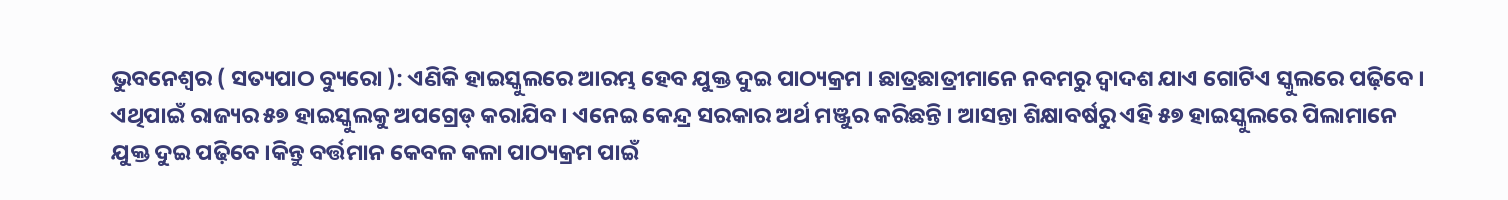ଭୁବନେଶ୍ୱର ( ସତ୍ୟପାଠ ବ୍ୟୁରୋ ): ଏଣିକି ହାଇସ୍କୁଲରେ ଆରମ୍ଭ ହେବ ଯୁକ୍ତ ଦୁଇ ପାଠ୍ୟକ୍ରମ । ଛାତ୍ରଛାତ୍ରୀମାନେ ନବମରୁ ଦ୍ୱାଦଶ ଯାଏ ଗୋଟିଏ ସ୍କୁଲରେ ପଢ଼ିବେ । ଏଥିପାଇଁ ରାଜ୍ୟର ୫୭ ହାଇସ୍କୁଲକୁ ଅପଗ୍ରେଡ୍ କରାଯିବ । ଏନେଇ କେନ୍ଦ୍ର ସରକାର ଅର୍ଥ ମଞ୍ଜୁର କରିଛନ୍ତି । ଆସନ୍ତା ଶିକ୍ଷାବର୍ଷରୁ ଏହି ୫୭ ହାଇସ୍କୁଲରେ ପିଲାମାନେ ଯୁକ୍ତ ଦୁଇ ପଢ଼ିବେ ।କିନ୍ତୁ ବର୍ତ୍ତମାନ କେବଳ କଳା ପାଠ୍ୟକ୍ରମ ପାଇଁ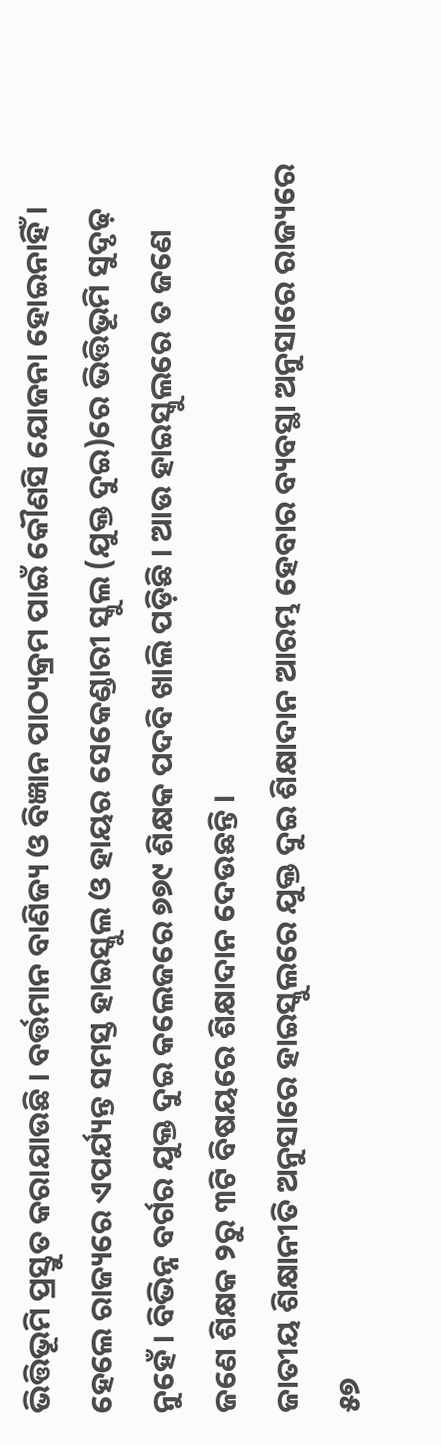ଭିତ୍ତିଭୂମି ପ୍ରସ୍ତୁତ କରାଯାଉଛି । ବର୍ତ୍ତମାନ ବାଣିଜ୍ୟ ଓ ବିଜ୍ଞାନ ପାଠ୍ୟକ୍ରମ ପାଇଁ କୌଣସି ଯୋଜନା ହୋଇନାହିଁ । ହେଲେ ରାଜ୍ୟରେ ଏପର୍ଯ୍ୟନ୍ତ ସମସ୍ତ ହାଇସ୍କୁଲ ଓ ହାୟର ସେକେଣ୍ଡାରୀ ସ୍କୁଲ (ଯୁକ୍ତ ଦୁଇ)ରେ ଭିତ୍ତିଭୂମି ସୁଦୃଢ଼ ନୁହେଁ । ବିଭିନ୍ନ ବର୍ଗର ଯୁକ୍ତ ଦୁଇ କଲେଜରେ ୭୭୯ ଶିକ୍ଷକ ପଦବି ଖାଲି ପଡ଼ିଛି । ଆଉ ହାଇସ୍କୁଲରେ ତ ଜଣେ ଜଣେ ଶିକ୍ଷକ ୨ରୁ ୩ଟି ବିଷୟରେ ଶିକ୍ଷାଦାନ ଦେଉଛନ୍ତି ।
ଜାତୀୟ ଶିକ୍ଷାନୀତି ଅନୁସାରେ ହାଇସ୍କୁଲରେ ଯୁକ୍ତ ଦୁଇ ଶିକ୍ଷାଦାନ ଆରମ୍ଭ ହେବାର ବ୍ୟବସ୍ଥା ଅନୁସାରେ ରାଜ୍ୟରେ ୫୭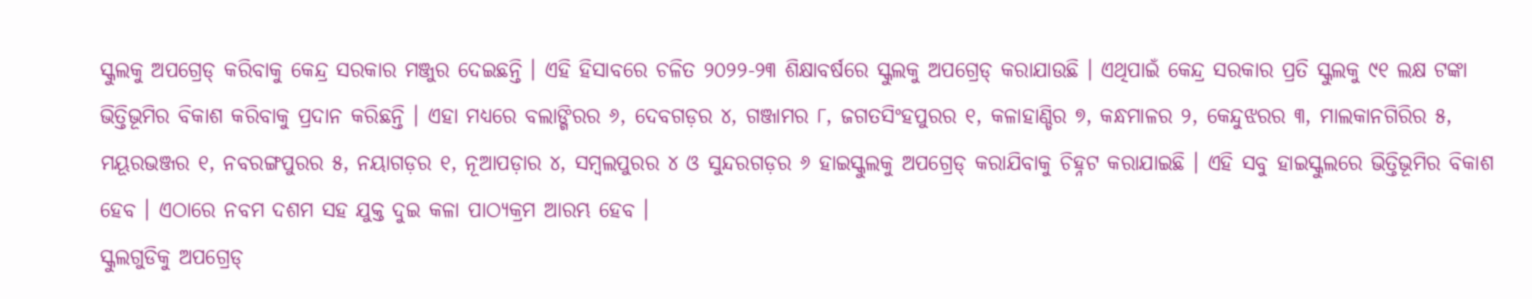ସ୍କୁଲକୁ ଅପଗ୍ରେଡ୍ କରିବାକୁ କେନ୍ଦ୍ର ସରକାର ମଞ୍ଜୁର ଦେଇଛନ୍ତି । ଏହି ହିସାବରେ ଚଳିତ ୨୦୨୨-୨୩ ଶିକ୍ଷାବର୍ଷରେ ସ୍କୁଲକୁ ଅପଗ୍ରେଡ୍ କରାଯାଉଛି । ଏଥିପାଇଁ କେନ୍ଦ୍ର ସରକାର ପ୍ରତି ସ୍କୁଲକୁ ୯୧ ଲକ୍ଷ ଟଙ୍କା ଭିତ୍ତିଭୂମିର ବିକାଶ କରିବାକୁ ପ୍ରଦାନ କରିଛନ୍ତି । ଏହା ମଧ୍ୟରେ ବଲାଙ୍ଗିରର ୬, ଦେବଗଡ଼ର ୪, ଗଞ୍ଜାମର ୮, ଜଗତସିଂହପୁରର ୧, କଳାହାଣ୍ଡିର ୭, କନ୍ଧମାଳର ୨, କେନ୍ଦୁଝରର ୩, ମାଲକାନଗିରିର ୫, ମୟୂରଭଞ୍ଜର ୧, ନବରଙ୍ଗପୁରର ୫, ନୟାଗଡ଼ର ୧, ନୂଆପଡ଼ାର ୪, ସମ୍ବଲପୁରର ୪ ଓ ସୁନ୍ଦରଗଡ଼ର ୬ ହାଇସ୍କୁଲକୁ ଅପଗ୍ରେଡ୍ କରାଯିବାକୁ ଚିହ୍ନଟ କରାଯାଇଛି । ଏହି ସବୁ ହାଇସ୍କୁଲରେ ଭିତ୍ତିଭୂମିର ବିକାଶ ହେବ । ଏଠାରେ ନବମ ଦଶମ ସହ ଯୁକ୍ତ ଦୁଇ କଳା ପାଠ୍ୟକ୍ରମ ଆରମ୍ଭ ହେବ ।
ସ୍କୁଲଗୁଡିକୁ ଅପଗ୍ରେଡ୍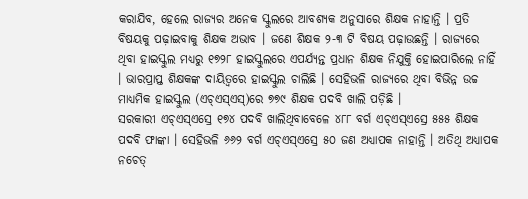କରାଯିବ, ହେଲେ ରାଜ୍ୟର ଅନେକ ସ୍କୁଲରେ ଆବଶ୍ୟକ ଅନୁସାରେ ଶିକ୍ଷକ ନାହାନ୍ତି । ପ୍ରତି ବିଷୟକୁ ପଢ଼ାଇବାକୁ ଶିକ୍ଷକ ଅଭାବ । ଜଣେ ଶିକ୍ଷକ ୨-୩ ଟି ବିଷୟ ପଢ଼ାଉଛନ୍ତି । ରାଜ୍ୟରେ ଥିବା ହାଇସ୍କୁଲ ମଧ୍ୟରୁ ୧୭୨୮ ହାଇସ୍କୁଲରେ ଏପର୍ଯ୍ୟନ୍ତ ପ୍ରଧାନ ଶିକ୍ଷକ ନିଯୁକ୍ତି ହୋଇପାରିଲେ ନାହିଁ । ଭାରପ୍ରାପ୍ତ ଶିକ୍ଷକଙ୍କ ଦାୟିତ୍ୱରେ ହାଇସ୍କୁଲ ଚାଲିଛି । ସେହିଭଳି ରାଜ୍ୟରେ ଥିବା ବିଭିନ୍ନ ଉଚ୍ଚ ମାଧ୍ୟମିକ ହାଇସ୍କୁଲ (ଏଚ୍ଏସ୍ଏସ୍)ରେ ୭୭୯ ଶିକ୍ଷକ ପଦବି ଖାଲି ପଡ଼ିଛି ।
ସରକାରୀ ଏଚ୍ଏସ୍ଏସ୍ରେ ୧୭୪ ପଦବି ଖାଲିଥିବାବେଳେ ୪୮୮ ବର୍ଗ ଏଚ୍ଏସ୍ଏସ୍ରେ ୫୫୫ ଶିକ୍ଷକ ପଦବି ଫାଙ୍କା । ସେହିଭଳି ୬୬୨ ବର୍ଗ ଏଚ୍ଏସ୍ଏସ୍ରେ ୫୦ ଜଣ ଅଧ୍ୟାପକ ନାହାନ୍ତି । ଅତିଥି ଅଧ୍ୟାପକ ନଚେତ୍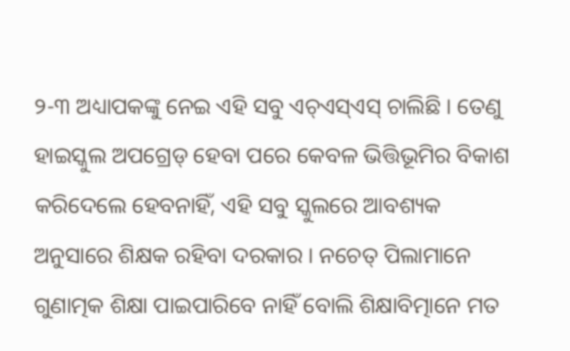୨-୩ ଅଧ୍ୟାପକଙ୍କୁ ନେଇ ଏହି ସବୁ ଏଚ୍ଏସ୍ଏସ୍ ଚାଲିଛି । ତେଣୁ ହାଇସ୍କୁଲ ଅପଗ୍ରେଡ୍ ହେବା ପରେ କେବଳ ଭିତ୍ତିଭୂମିର ବିକାଶ କରିଦେଲେ ହେବନାହିଁ, ଏହି ସବୁ ସ୍କୁଲରେ ଆବଶ୍ୟକ ଅନୁସାରେ ଶିକ୍ଷକ ରହିବା ଦରକାର । ନଚେତ୍ ପିଲାମାନେ ଗୁଣାତ୍ମକ ଶିକ୍ଷା ପାଇପାରିବେ ନାହିଁ ବୋଲି ଶିକ୍ଷାବିତ୍ମାନେ ମତ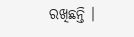ରଖିଛନ୍ତି ।